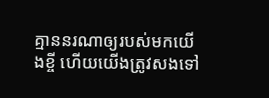គ្មាននរណាឲ្យរបស់មកយើងខ្ចី ហើយយើងត្រូវសងទៅ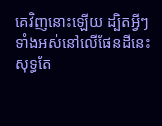គេវិញនោះឡើយ ដ្បិតអ្វីៗទាំងអស់នៅលើផែនដីនេះ សុទ្ធតែ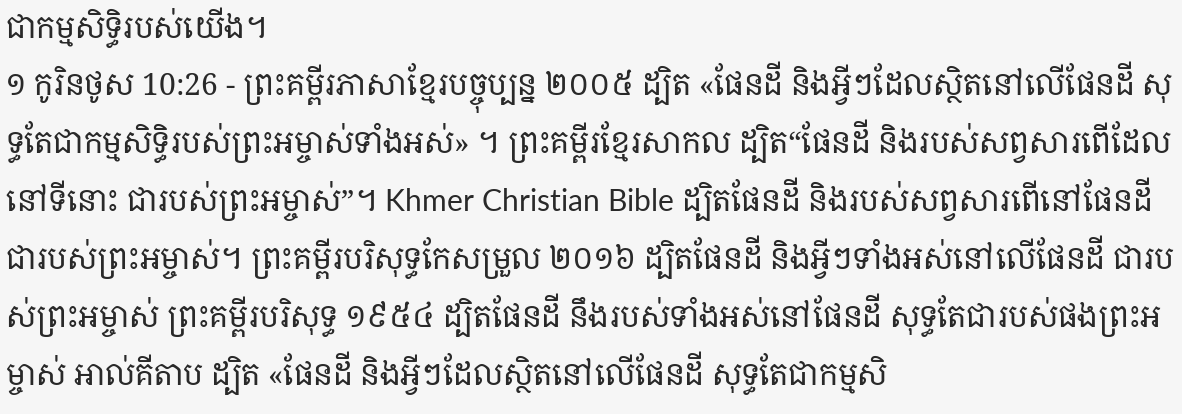ជាកម្មសិទ្ធិរបស់យើង។
១ កូរិនថូស 10:26 - ព្រះគម្ពីរភាសាខ្មែរបច្ចុប្បន្ន ២០០៥ ដ្បិត «ផែនដី និងអ្វីៗដែលស្ថិតនៅលើផែនដី សុទ្ធតែជាកម្មសិទ្ធិរបស់ព្រះអម្ចាស់ទាំងអស់» ។ ព្រះគម្ពីរខ្មែរសាកល ដ្បិត“ផែនដី និងរបស់សព្វសារពើដែលនៅទីនោះ ជារបស់ព្រះអម្ចាស់”។ Khmer Christian Bible ដ្បិតផែនដី និងរបស់សព្វសារពើនៅផែនដីជារបស់ព្រះអម្ចាស់។ ព្រះគម្ពីរបរិសុទ្ធកែសម្រួល ២០១៦ ដ្បិតផែនដី និងអ្វីៗទាំងអស់នៅលើផែនដី ជារបស់ព្រះអម្ចាស់ ព្រះគម្ពីរបរិសុទ្ធ ១៩៥៤ ដ្បិតផែនដី នឹងរបស់ទាំងអស់នៅផែនដី សុទ្ធតែជារបស់ផងព្រះអម្ចាស់ អាល់គីតាប ដ្បិត «ផែនដី និងអ្វីៗដែលស្ថិតនៅលើផែនដី សុទ្ធតែជាកម្មសិ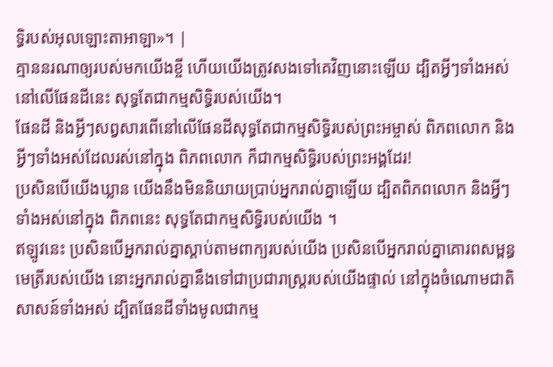ទ្ធិរបស់អុលឡោះតាអាឡា»។ |
គ្មាននរណាឲ្យរបស់មកយើងខ្ចី ហើយយើងត្រូវសងទៅគេវិញនោះឡើយ ដ្បិតអ្វីៗទាំងអស់នៅលើផែនដីនេះ សុទ្ធតែជាកម្មសិទ្ធិរបស់យើង។
ផែនដី និងអ្វីៗសព្វសារពើនៅលើផែនដីសុទ្ធតែជាកម្មសិទ្ធិរបស់ព្រះអម្ចាស់ ពិភពលោក និងអ្វីៗទាំងអស់ដែលរស់នៅក្នុង ពិភពលោក ក៏ជាកម្មសិទ្ធិរបស់ព្រះអង្គដែរ!
ប្រសិនបើយើងឃ្លាន យើងនឹងមិននិយាយប្រាប់អ្នករាល់គ្នាឡើយ ដ្បិតពិភពលោក និងអ្វីៗទាំងអស់នៅក្នុង ពិភពនេះ សុទ្ធតែជាកម្មសិទ្ធិរបស់យើង ។
ឥឡូវនេះ ប្រសិនបើអ្នករាល់គ្នាស្ដាប់តាមពាក្យរបស់យើង ប្រសិនបើអ្នករាល់គ្នាគោរពសម្ពន្ធមេត្រីរបស់យើង នោះអ្នករាល់គ្នានឹងទៅជាប្រជារាស្ត្ររបស់យើងផ្ទាល់ នៅក្នុងចំណោមជាតិសាសន៍ទាំងអស់ ដ្បិតផែនដីទាំងមូលជាកម្ម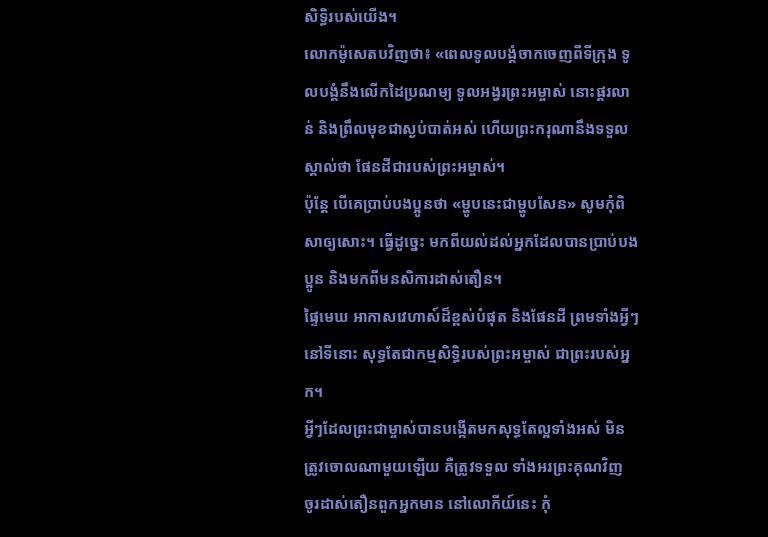សិទ្ធិរបស់យើង។
លោកម៉ូសេតបវិញថា៖ «ពេលទូលបង្គំចាកចេញពីទីក្រុង ទូលបង្គំនឹងលើកដៃប្រណម្យ ទូលអង្វរព្រះអម្ចាស់ នោះផ្គរលាន់ និងព្រឹលមុខជាស្ងប់បាត់អស់ ហើយព្រះករុណានឹងទទួលស្គាល់ថា ផែនដីជារបស់ព្រះអម្ចាស់។
ប៉ុន្តែ បើគេប្រាប់បងប្អូនថា «ម្ហូបនេះជាម្ហូបសែន» សូមកុំពិសាឲ្យសោះ។ ធ្វើដូច្នេះ មកពីយល់ដល់អ្នកដែលបានប្រាប់បងប្អូន និងមកពីមនសិការដាស់តឿន។
ផ្ទៃមេឃ អាកាសវេហាស៍ដ៏ខ្ពស់បំផុត និងផែនដី ព្រមទាំងអ្វីៗនៅទីនោះ សុទ្ធតែជាកម្មសិទ្ធិរបស់ព្រះអម្ចាស់ ជាព្រះរបស់អ្នក។
អ្វីៗដែលព្រះជាម្ចាស់បានបង្កើតមកសុទ្ធតែល្អទាំងអស់ មិនត្រូវចោលណាមួយឡើយ គឺត្រូវទទួល ទាំងអរព្រះគុណវិញ
ចូរដាស់តឿនពួកអ្នកមាន នៅលោកីយ៍នេះ កុំ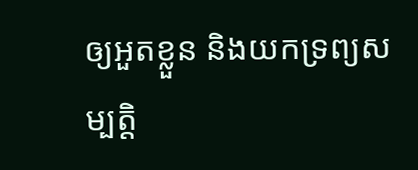ឲ្យអួតខ្លួន និងយកទ្រព្យសម្បត្តិ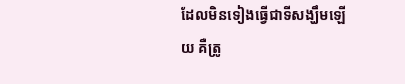ដែលមិនទៀងធ្វើជាទីសង្ឃឹមឡើយ គឺត្រូ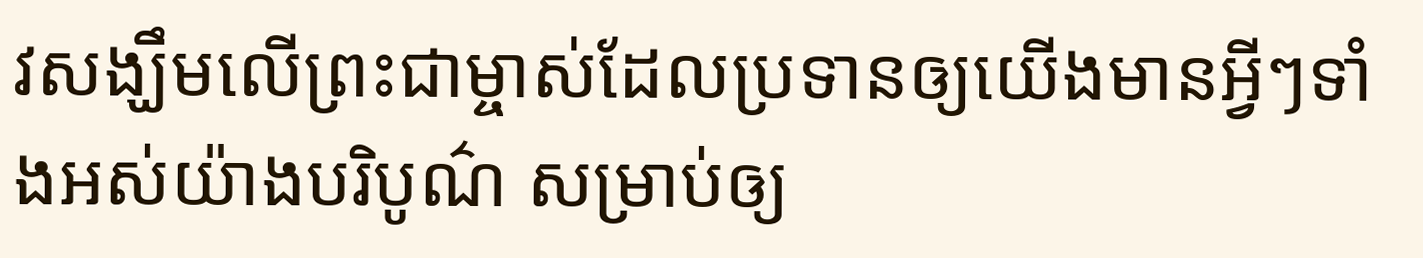វសង្ឃឹមលើព្រះជាម្ចាស់ដែលប្រទានឲ្យយើងមានអ្វីៗទាំងអស់យ៉ាងបរិបូណ៌ សម្រាប់ឲ្យ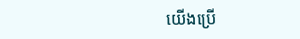យើងប្រើ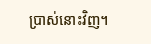ប្រាស់នោះវិញ។